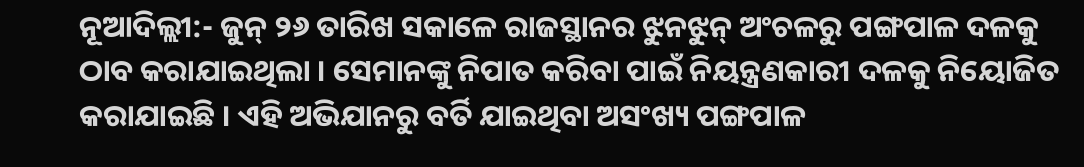ନୂଆଦିଲ୍ଲୀ:- ଜୁନ୍ ୨୬ ତାରିଖ ସକାଳେ ରାଜସ୍ଥାନର ଝୁନଝୁନ୍ ଅଂଚଳରୁ ପଙ୍ଗପାଳ ଦଳକୁ ଠାବ କରାଯାଇଥିଲା । ସେମାନଙ୍କୁ ନିପାତ କରିବା ପାଇଁ ନିୟନ୍ତ୍ରଣକାରୀ ଦଳକୁ ନିୟୋଜିତ କରାଯାଇଛି । ଏହି ଅଭିଯାନରୁ ବର୍ତି ଯାଇଥିବା ଅସଂଖ୍ୟ ପଙ୍ଗପାଳ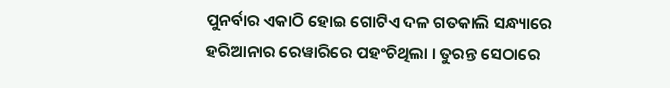ପୁନର୍ବାର ଏକାଠି ହୋଇ ଗୋଟିଏ ଦଳ ଗତକାଲି ସନ୍ଧ୍ୟାରେ ହରିଆନାର ରେୱାରିରେ ପହଂଚିଥିଲା । ତୁରନ୍ତ ସେଠାରେ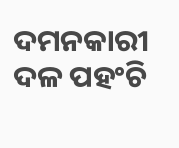ଦମନକାରୀ ଦଳ ପହଂଚି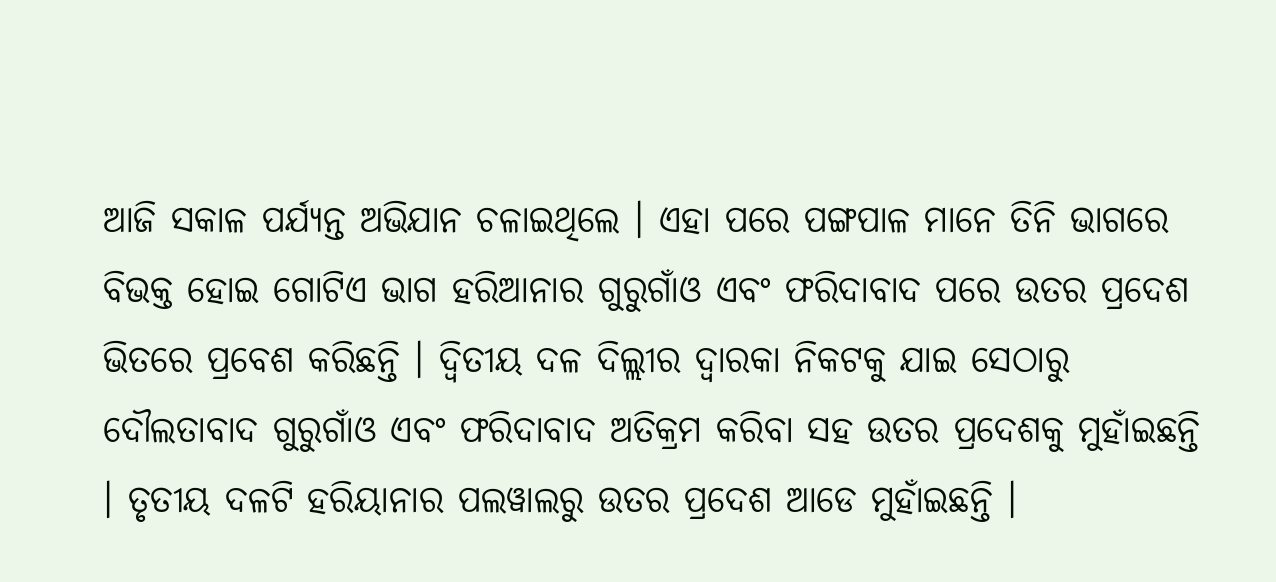ଆଜି ସକାଳ ପର୍ଯ୍ୟନ୍ତ ଅଭିଯାନ ଚଳାଇଥିଲେ । ଏହା ପରେ ପଙ୍ଗପାଳ ମାନେ ତିନି ଭାଗରେ ବିଭକ୍ତ ହୋଇ ଗୋଟିଏ ଭାଗ ହରିଆନାର ଗୁରୁଗାଁଓ ଏବଂ ଫରିଦାବାଦ ପରେ ଉତର ପ୍ରଦେଶ ଭିତରେ ପ୍ରବେଶ କରିଛନ୍ତି । ଦ୍ୱିତୀୟ ଦଳ ଦିଲ୍ଲୀର ଦ୍ୱାରକା ନିକଟକୁ ଯାଇ ସେଠାରୁ ଦୌଲତାବାଦ ଗୁରୁଗାଁଓ ଏବଂ ଫରିଦାବାଦ ଅତିକ୍ରମ କରିବା ସହ ଉତର ପ୍ରଦେଶକୁ ମୁହାଁଇଛନ୍ତି । ତୃତୀୟ ଦଳଟି ହରିୟାନାର ପଲୱାଲରୁ ଉତର ପ୍ରଦେଶ ଆଡେ ମୁହାଁଇଛନ୍ତି ।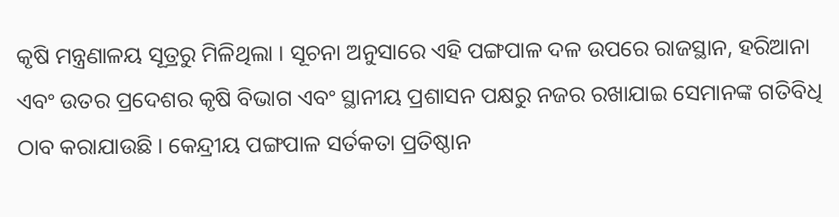କୃଷି ମନ୍ତ୍ରଣାଳୟ ସୂତ୍ରରୁ ମିଳିଥିଲା । ସୂଚନା ଅନୁସାରେ ଏହି ପଙ୍ଗପାଳ ଦଳ ଉପରେ ରାଜସ୍ଥାନ, ହରିଆନା ଏବଂ ଉତର ପ୍ରଦେଶର କୃଷି ବିଭାଗ ଏବଂ ସ୍ଥାନୀୟ ପ୍ରଶାସନ ପକ୍ଷରୁ ନଜର ରଖାଯାଇ ସେମାନଙ୍କ ଗତିବିଧି ଠାବ କରାଯାଉଛି । କେନ୍ଦ୍ରୀୟ ପଙ୍ଗପାଳ ସର୍ତକତା ପ୍ରତିଷ୍ଠାନ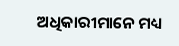ଅଧିକାରୀମାନେ ମଧ୍ୟ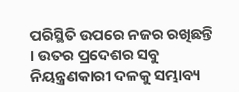ପରିସ୍ଥିତି ଉପରେ ନଜର ରଖିଛନ୍ତି । ଉତର ପ୍ରଦେଶର ସବୁ ନିୟନ୍ତ୍ରଣକାରୀ ଦଳକୁ ସମ୍ଭାବ୍ୟ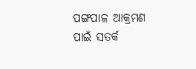ପଙ୍ଗପାଳ ଆକ୍ରମଣ ପାଇଁ ସତର୍କ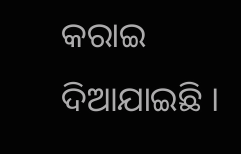କରାଇ ଦିଆଯାଇଛି ।